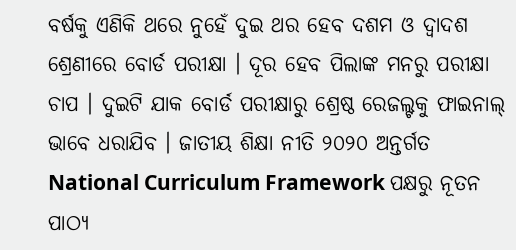ବର୍ଷକୁ ଏଣିକି ଥରେ ନୁହେଁ ଦୁଇ ଥର ହେବ ଦଶମ ଓ ଦ୍ୱାଦଶ ଶ୍ରେଣୀରେ ବୋର୍ଡ ପରୀକ୍ଷା । ଦୂର ହେବ ପିଲାଙ୍କ ମନରୁ ପରୀକ୍ଷା ଚାପ । ଦୁଇଟି ଯାକ ବୋର୍ଡ ପରୀକ୍ଷାରୁ ଶ୍ରେଷ୍ଠ ରେଜଲ୍ଟକୁ ଫାଇନାଲ୍ ଭାବେ ଧରାଯିବ । ଜାତୀୟ ଶିକ୍ଷା ନୀତି ୨୦୨୦ ଅନ୍ତର୍ଗତ National Curriculum Framework ପକ୍ଷରୁ ନୂତନ ପାଠ୍ୟ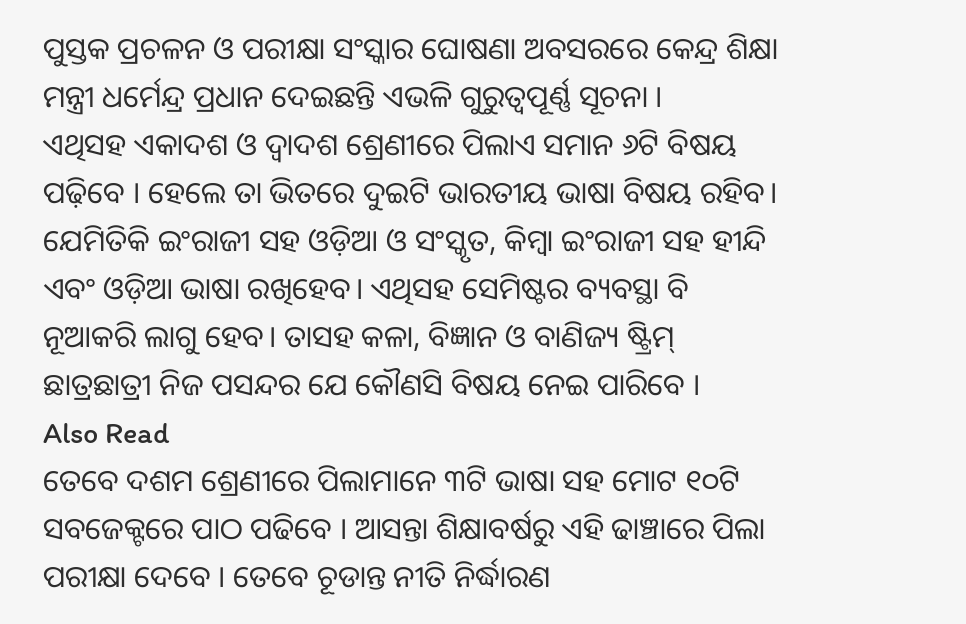ପୁସ୍ତକ ପ୍ରଚଳନ ଓ ପରୀକ୍ଷା ସଂସ୍କାର ଘୋଷଣା ଅବସରରେ କେନ୍ଦ୍ର ଶିକ୍ଷା ମନ୍ତ୍ରୀ ଧର୍ମେନ୍ଦ୍ର ପ୍ରଧାନ ଦେଇଛନ୍ତି ଏଭଳି ଗୁରୁତ୍ୱପୂର୍ଣ୍ଣ ସୂଚନା ।
ଏଥିସହ ଏକାଦଶ ଓ ଦ୍ୱାଦଶ ଶ୍ରେଣୀରେ ପିଲାଏ ସମାନ ୬ଟି ବିଷୟ ପଢ଼ିବେ । ହେଲେ ତା ଭିତରେ ଦୁଇଟି ଭାରତୀୟ ଭାଷା ବିଷୟ ରହିବ। ଯେମିତିକି ଇଂରାଜୀ ସହ ଓଡ଼ିଆ ଓ ସଂସ୍କୃତ, କିମ୍ବା ଇଂରାଜୀ ସହ ହୀନ୍ଦି ଏବଂ ଓଡ଼ିଆ ଭାଷା ରଖିହେବ। ଏଥିସହ ସେମିଷ୍ଟର ବ୍ୟବସ୍ଥା ବି ନୂଆକରି ଲାଗୁ ହେବ। ତାସହ କଳା, ବିଜ୍ଞାନ ଓ ବାଣିଜ୍ୟ ଷ୍ଟ୍ରିମ୍ ଛାତ୍ରଛାତ୍ରୀ ନିଜ ପସନ୍ଦର ଯେ କୌଣସି ବିଷୟ ନେଇ ପାରିବେ ।
Also Read
ତେବେ ଦଶମ ଶ୍ରେଣୀରେ ପିଲାମାନେ ୩ଟି ଭାଷା ସହ ମୋଟ ୧୦ଟି ସବଜେକ୍ଟରେ ପାଠ ପଢିବେ । ଆସନ୍ତା ଶିକ୍ଷାବର୍ଷରୁ ଏହି ଢାଞ୍ଚାରେ ପିଲା ପରୀକ୍ଷା ଦେବେ । ତେବେ ଚୂଡାନ୍ତ ନୀତି ନିର୍ଦ୍ଧାରଣ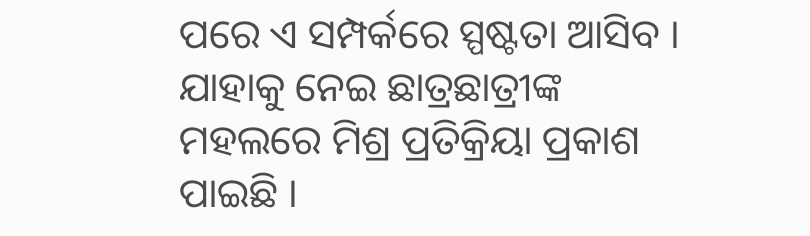ପରେ ଏ ସମ୍ପର୍କରେ ସ୍ପଷ୍ଟତା ଆସିବ । ଯାହାକୁ ନେଇ ଛାତ୍ରଛାତ୍ରୀଙ୍କ ମହଲରେ ମିଶ୍ର ପ୍ରତିକ୍ରିୟା ପ୍ରକାଶ ପାଇଛି ।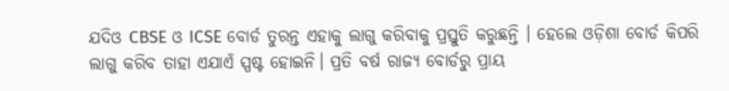ଯଦିଓ CBSE ଓ ICSE ବୋର୍ଡ ତୁରନ୍ତ ଏହାକୁ ଲାଗୁ କରିବାକୁ ପ୍ରସ୍ତୁତି କରୁଛନ୍ତି । ହେଲେ ଓଡ଼ିଶା ବୋର୍ଡ କିପରି ଲାଗୁ କରିବ ତାହା ଏଯାଏଁ ସ୍ପଷ୍ଟ ହୋଇନି। ପ୍ରତି ବର୍ଷ ରାଜ୍ୟ ବୋର୍ଡରୁ ପ୍ରାୟ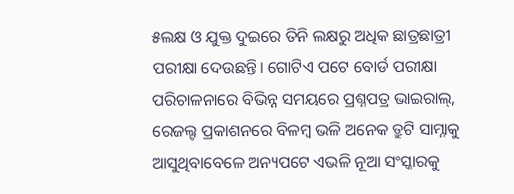୫ଲକ୍ଷ ଓ ଯୁକ୍ତ ଦୁଇରେ ତିନି ଲକ୍ଷରୁ ଅଧିକ ଛାତ୍ରଛାତ୍ରୀ ପରୀକ୍ଷା ଦେଉଛନ୍ତି। ଗୋଟିଏ ପଟେ ବୋର୍ଡ ପରୀକ୍ଷା ପରିଚାଳନାରେ ବିଭିନ୍ନ ସମୟରେ ପ୍ରଶ୍ନପତ୍ର ଭାଇରାଲ୍, ରେଜଲ୍ଟ ପ୍ରକାଶନରେ ବିଳମ୍ୱ ଭଳି ଅନେକ ତ୍ରୁଟି ସାମ୍ନାକୁ ଆସୁଥିବାବେଳେ ଅନ୍ୟପଟେ ଏଭଳି ନୂଆ ସଂସ୍କାରକୁ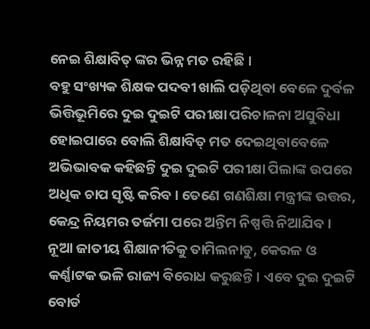ନେଇ ଶିକ୍ଷାବିତ୍ ଙ୍କର ଭିନ୍ନ ମତ ରହିଛି ।
ବହୁ ସଂଖ୍ୟକ ଶିକ୍ଷକ ପଦବୀ ଖାଲି ପଡ଼ିଥିବା ବେଳେ ଦୁର୍ବଳ ଭିତ୍ତିଭୂମିରେ ଦୁଇ ଦୁଇଟି ପରୀକ୍ଷା ପରିଚାଳନା ଅସୁବିଧା ହୋଇପାରେ ବୋଲି ଶିକ୍ଷାବିତ୍ ମତ ଦେଇଥିବାବେଳେ ଅଭିଭାବକ କହିଛନ୍ତି ଦୁଇ ଦୁଇଟି ପରୀକ୍ଷା ପିଲାଙ୍କ ଉପରେ ଅଧିକ ଚାପ ସୃଷ୍ଟି କରିବ । ତେଣେ ଗଣଶିକ୍ଷା ମନ୍ତ୍ରୀଙ୍କ ଉତ୍ତର, କେନ୍ଦ୍ର ନିୟମର ତର୍ଜମା ପରେ ଅନ୍ତିମ ନିଷ୍ପତ୍ତି ନିଆଯିବ ।
ନୂଆ ଜାତୀୟ ଶିକ୍ଷାନୀତିକୁ ତାମିଲନାଡୁ, କେରଳ ଓ କର୍ଣ୍ଣାଟକ ଭଳି ରାଜ୍ୟ ବିରୋଧ କରୁଛନ୍ତି। ଏବେ ଦୁଇ ଦୁଇଟି ବୋର୍ଡ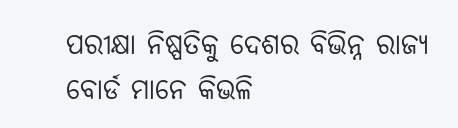ପରୀକ୍ଷା ନିଷ୍ପତିକୁ ଦେଶର ବିଭିନ୍ନ ରାଜ୍ୟ ବୋର୍ଡ ମାନେ କିଭଳି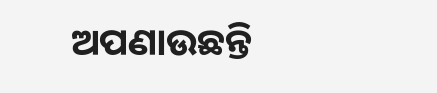ଅପଣାଉଛନ୍ତି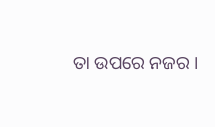ତା ଉପରେ ନଜର ।